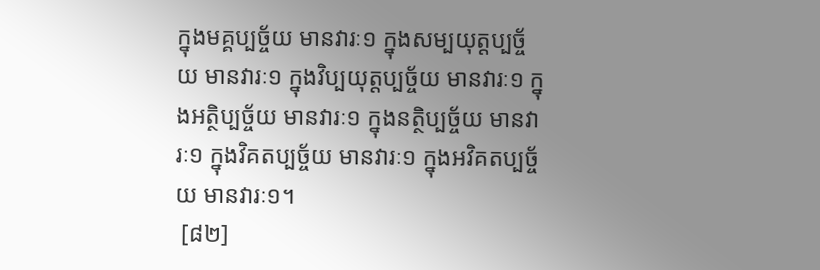ក្នុងមគ្គប្បច្ច័យ មានវារៈ១ ក្នុងសម្បយុត្តប្បច្ច័យ មានវារៈ១ ក្នុងវិប្បយុត្តប្បច្ច័យ មានវារៈ១ ក្នុងអត្ថិប្បច្ច័យ មានវារៈ១ ក្នុងនត្ថិប្បច្ច័យ មានវារៈ១ ក្នុងវិគតប្បច្ច័យ មានវារៈ១ ក្នុងអវិគតប្បច្ច័យ មានវារៈ១។
 [៨២]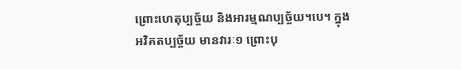ព្រោះហេតុប្បច្ច័យ និងអារម្មណប្បច្ច័យ។បេ។ ក្នុងអវិគតប្បច្ច័យ មានវារៈ១ ព្រោះបុ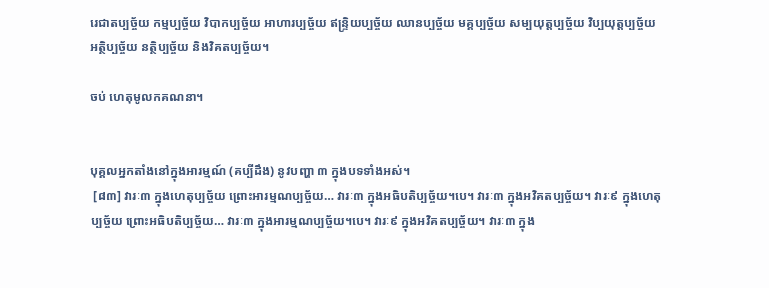រេជាតប្បច្ច័យ កម្មប្បច្ច័យ វិបាកប្បច្ច័យ អាហារប្បច្ច័យ ឥន្រ្ទិយប្បច្ច័យ ឈានប្បច្ច័យ មគ្គប្បច្ច័យ សម្បយុត្តប្បច្ច័យ វិប្បយុត្តប្បច្ច័យ អត្ថិប្បច្ច័យ នត្ថិប្បច្ច័យ និងវិគតប្បច្ច័យ។

ចប់ ហេតុមូលកគណនា។


បុគ្គលអ្នកតាំងនៅក្នុងអារម្មណ៍ (គប្បីដឹង) នូវបញ្ហា ៣ ក្នុងបទទាំងអស់។
 [៨៣] វារៈ៣ ក្នុងហេតុប្បច្ច័យ ព្រោះអារម្មណប្បច្ច័យ… វារៈ៣ ក្នុងអធិបតិប្បច្ច័យ។បេ។ វារៈ៣ ក្នុងអវិគតប្បច្ច័យ។ វារៈ៩ ក្នុងហេតុប្បច្ច័យ ព្រោះអធិបតិប្បច្ច័យ… វារៈ៣ ក្នុងអារម្មណប្បច្ច័យ។បេ។ វារៈ៩ ក្នុងអវិគតប្បច្ច័យ។ វារៈ៣ ក្នុង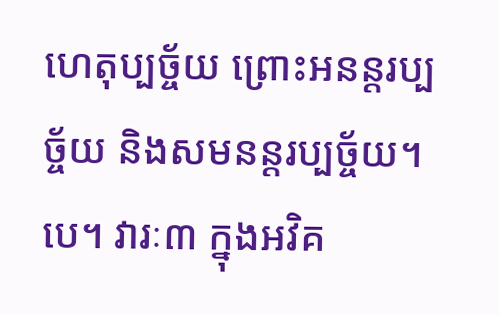ហេតុប្បច្ច័យ ព្រោះអនន្ដរប្បច្ច័យ និងសមនន្ដរប្បច្ច័យ។បេ។ វារៈ៣ ក្នុងអវិគ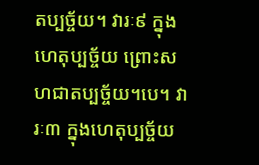តប្បច្ច័យ។ វារៈ៩ ក្នុងហេតុប្បច្ច័យ ព្រោះសហជាតប្បច្ច័យ។បេ។ វារៈ៣ ក្នុងហេតុប្បច្ច័យ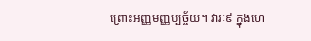ព្រោះអញ្ញមញ្ញប្បច្ច័យ។ វារៈ៩ ក្នុងហេ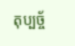តុប្បច្ច័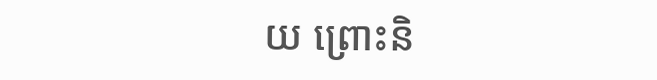យ ព្រោះនិ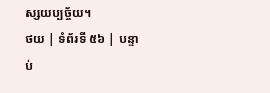ស្សយប្បច្ច័យ។
ថយ | ទំព័រទី ៥៦ | បន្ទាប់